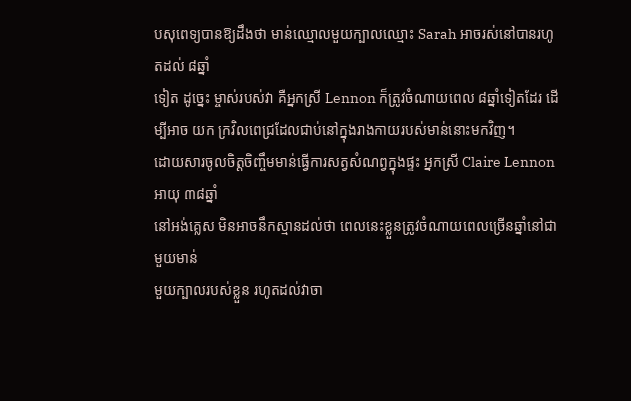បសុពេទ្យបានឱ្យដឹងថា មាន់ឈ្មោលមួយក្បាលឈ្មោះ Sarah អាចរស់នៅបានរហូតដល់ ៨ឆ្នាំ
ទៀត ដូច្នេះ ម្ចាស់របស់វា គឺអ្នកស្រី Lennon ក៏ត្រូវចំណាយពេល ៨ឆ្នាំទៀតដែរ ដើម្បីអាច យក ក្រវិលពេជ្រដែលជាប់នៅក្នុងរាងកាយរបស់មាន់នោះមកវិញ។
ដោយសារចូលចិត្តចិញ្ចឹមមាន់ធ្វើការសត្វសំណព្វក្នុងផ្ទះ អ្នកស្រី Claire Lennon អាយុ ៣៨ឆ្នាំ
នៅអង់គ្លេស មិនអាចនឹកស្មានដល់ថា ពេលនេះខ្លួនត្រូវចំណាយពេលច្រើនឆ្នាំនៅជាមួយមាន់
មួយក្បាលរបស់ខ្លួន រហូតដល់វាចា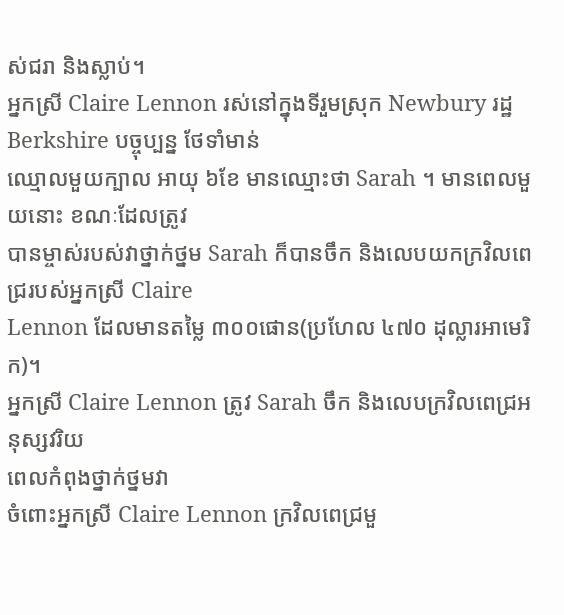ស់ជរា និងស្លាប់។
អ្នកស្រី Claire Lennon រស់នៅក្នុងទីរួមស្រុក Newbury រដ្ឋ Berkshire បច្ចុប្បន្ន ថែទាំមាន់
ឈ្មោលមួយក្បាល អាយុ ៦ខែ មានឈ្មោះថា Sarah ។ មានពេលមួយនោះ ខណៈដែលត្រូវ
បានម្ចាស់របស់វាថ្នាក់ថ្នម Sarah ក៏បានចឹក និងលេបយកក្រវិលពេជ្ររបស់អ្នកស្រី Claire
Lennon ដែលមានតម្លៃ ៣០០ផោន(ប្រហែល ៤៧០ ដុល្លារអាមេរិក)។
អ្នកស្រី Claire Lennon ត្រូវ Sarah ចឹក និងលេបក្រវិលពេជ្រអនុស្សវរិយ
ពេលកំពុងថ្នាក់ថ្នមវា
ចំពោះអ្នកស្រី Claire Lennon ក្រវិលពេជ្រមួ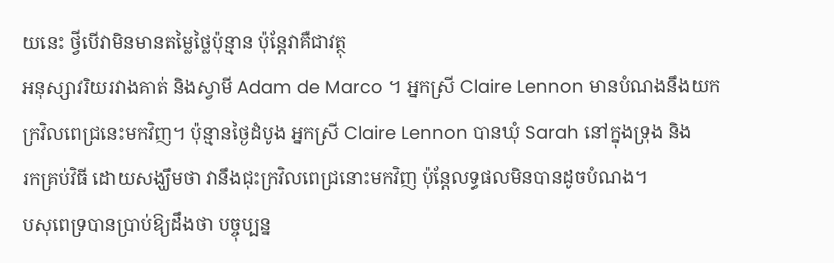យនេះ ថ្វីបើវាមិនមានតម្លៃថ្លៃប៉ុន្មាន ប៉ុន្ដែវាគឺជាវត្ថុ
អនុស្សាវរិយរវាងគាត់ និងស្វាមី Adam de Marco ។ អ្នកស្រី Claire Lennon មានបំណងនឹងយក
ក្រវិលពេជ្រនេះមកវិញ។ ប៉ុន្មានថ្ងៃដំបូង អ្នកស្រី Claire Lennon បានឃុំ Sarah នៅក្នុងទ្រុង និង
រកគ្រប់វិធី ដោយសង្ឃឹមថា វានឹងជុះក្រវិលពេជ្រនោះមកវិញ ប៉ុន្ដែលទ្ធផលមិនបានដូចបំណង។
បសុពេទ្របានប្រាប់ឱ្យដឹងថា បច្ចុប្បន្ន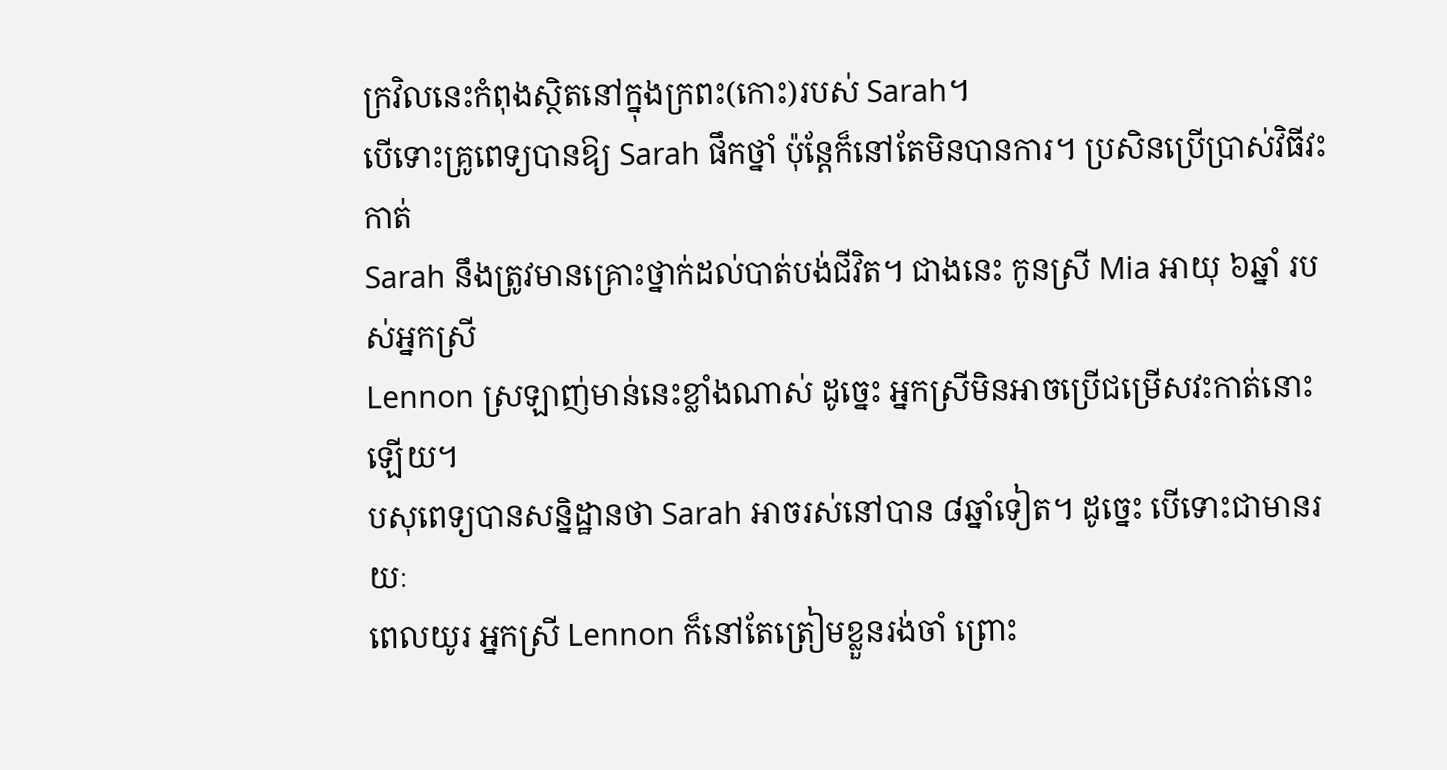ក្រវិលនេះកំពុងស្ថិតនៅក្នុងក្រពះ(កោះ)របស់ Sarah។
បើទោះគ្រូពេទ្យបានឱ្យ Sarah ផឹកថ្នាំ ប៉ុន្ដែក៏នៅតែមិនបានការ។ ប្រសិនប្រើប្រាស់វិធីវះកាត់
Sarah នឹងត្រូវមានគ្រោះថ្នាក់ដល់បាត់បង់ជីវិត។ ជាងនេះ កូនស្រី Mia អាយុ ៦ឆ្នាំ របស់អ្នកស្រី
Lennon ស្រឡាញ់មាន់នេះខ្លាំងណាស់ ដូច្នេះ អ្នកស្រីមិនអាចប្រើជម្រើសវះកាត់នោះឡើយ។
បសុពេទ្យបានសន្និដ្ឋានថា Sarah អាចរស់នៅបាន ៨ឆ្នាំទៀត។ ដូច្នេះ បើទោះជាមានរយៈ
ពេលយូរ អ្នកស្រី Lennon ក៏នៅតែត្រៀមខ្លួនរង់ចាំ ព្រោះ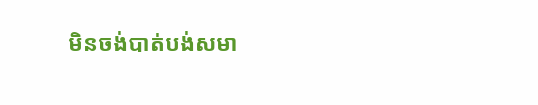មិនចង់បាត់បង់សមា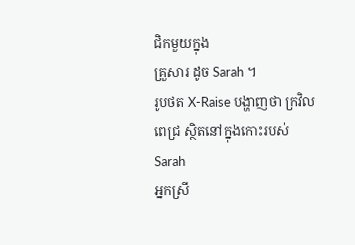ជិកមួយក្នុង
គ្រួសារ ដូច Sarah ។
រូបថត X-Raise បង្ហាញថា ក្រវិលពេជ្រ ស្ថិតនៅក្នុងកោះរបស់ Sarah
អ្នកស្រី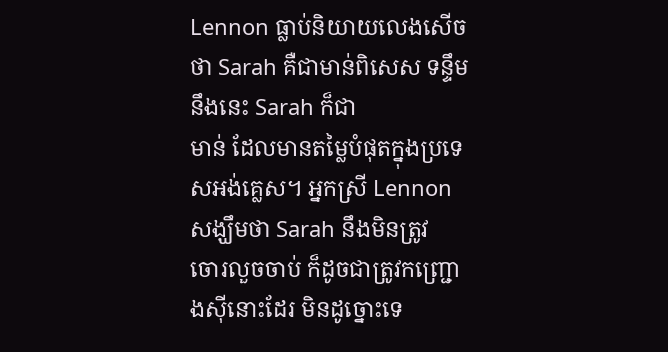Lennon ធ្លាប់និយាយលេងសើចថា Sarah គឺជាមាន់ពិសេស ទន្ទឹមនឹងនេះ Sarah ក៏ជា
មាន់ ដែលមានតម្លៃបំផុតក្នុងប្រទេសអង់គ្លេស។ អ្នកស្រី Lennon សង្ឃឹមថា Sarah នឹងមិនត្រូវ
ចោរលួចចាប់ ក៏ដូចជាត្រូវកញ្ជ្រោងស៊ីនោះដែរ មិនដូច្នោះទេ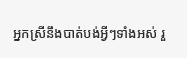អ្នកស្រីនឹងបាត់បង់អ្វីៗទាំងអស់ រួ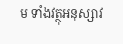ម ទាំងវត្ថុអនុស្សាវ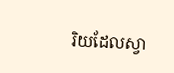រិយដែលស្វា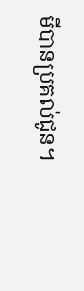មីបានប្រគល់ជូន។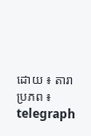ដោយ ៖ តារា
ប្រភព ៖ telegraph